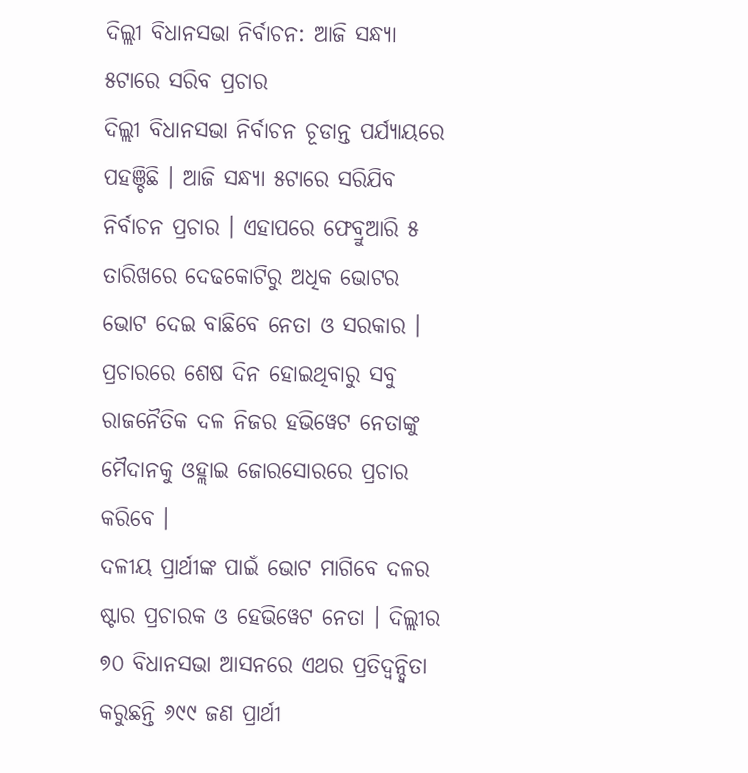ଦିଲ୍ଲୀ ବିଧାନସଭା ନିର୍ବାଚନ: ଆଜି ସନ୍ଧ୍ୟା ୫ଟାରେ ସରିବ ପ୍ରଚାର
ଦିଲ୍ଲୀ ବିଧାନସଭା ନିର୍ବାଚନ ଚୂଡାନ୍ତ ପର୍ଯ୍ୟାୟରେ ପହଞ୍ଚିଛି । ଆଜି ସନ୍ଧ୍ୟା ୫ଟାରେ ସରିଯିବ ନିର୍ବାଚନ ପ୍ରଚାର । ଏହାପରେ ଫେବ୍ରୁଆରି ୫ ତାରିଖରେ ଦେଢକୋଟିରୁ ଅଧିକ ଭୋଟର ଭୋଟ ଦେଇ ବାଛିବେ ନେତା ଓ ସରକାର । ପ୍ରଚାରରେ ଶେଷ ଦିନ ହୋଇଥିବାରୁ ସବୁ ରାଜନୈତିକ ଦଳ ନିଜର ହଭିୱେଟ ନେତାଙ୍କୁ ମୈଦାନକୁ ଓହ୍ଲାଇ ଜୋରସୋରରେ ପ୍ରଚାର କରିବେ ।
ଦଳୀୟ ପ୍ରାର୍ଥୀଙ୍କ ପାଇଁ ଭୋଟ ମାଗିବେ ଦଳର ଷ୍ଟାର ପ୍ରଚାରକ ଓ ହେଭିୱେଟ ନେତା । ଦିଲ୍ଲୀର ୭୦ ବିଧାନସଭା ଆସନରେ ଏଥର ପ୍ରତିଦ୍ୱନ୍ଦ୍ୱିତା କରୁଛନ୍ତି ୬୯୯ ଜଣ ପ୍ରାର୍ଥୀ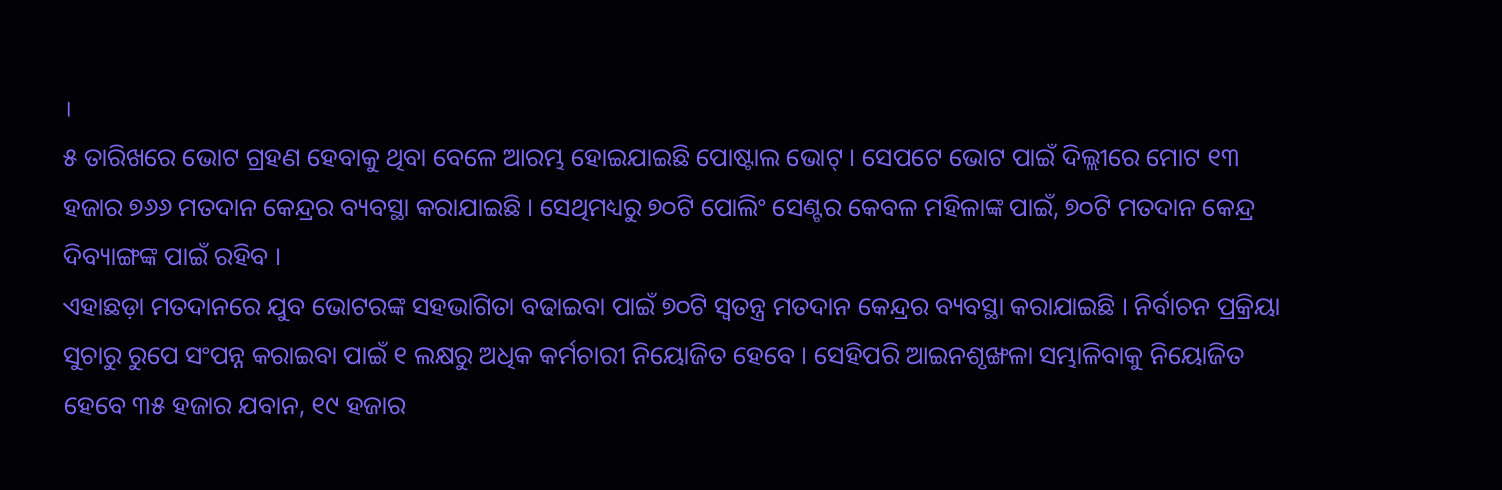।
୫ ତାରିଖରେ ଭୋଟ ଗ୍ରହଣ ହେବାକୁ ଥିବା ବେଳେ ଆରମ୍ଭ ହୋଇଯାଇଛି ପୋଷ୍ଟାଲ ଭୋଟ୍ । ସେପଟେ ଭୋଟ ପାଇଁ ଦିଲ୍ଲୀରେ ମୋଟ ୧୩ ହଜାର ୭୬୬ ମତଦାନ କେନ୍ଦ୍ରର ବ୍ୟବସ୍ଥା କରାଯାଇଛି । ସେଥିମଧ୍ୟରୁ ୭୦ଟି ପୋଲିଂ ସେଣ୍ଟର କେବଳ ମହିଳାଙ୍କ ପାଇଁ, ୭୦ଟି ମତଦାନ କେନ୍ଦ୍ର ଦିବ୍ୟାଙ୍ଗଙ୍କ ପାଇଁ ରହିବ ।
ଏହାଛଡ଼ା ମତଦାନରେ ଯୁବ ଭୋଟରଙ୍କ ସହଭାଗିତା ବଢାଇବା ପାଇଁ ୭୦ଟି ସ୍ୱତନ୍ତ୍ର ମତଦାନ କେନ୍ଦ୍ରର ବ୍ୟବସ୍ଥା କରାଯାଇଛି । ନିର୍ବାଚନ ପ୍ରକ୍ରିୟା ସୁଚାରୁ ରୁପେ ସଂପନ୍ନ କରାଇବା ପାଇଁ ୧ ଲକ୍ଷରୁ ଅଧିକ କର୍ମଚାରୀ ନିୟୋଜିତ ହେବେ । ସେହିପରି ଆଇନଶୃଙ୍ଖଳା ସମ୍ଭାଳିବାକୁ ନିୟୋଜିତ ହେବେ ୩୫ ହଜାର ଯବାନ, ୧୯ ହଜାର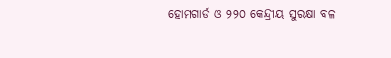ହୋମଗାର୍ଡ ଓ ୨୨୦ କେନ୍ଦ୍ରୀୟ ସୁରକ୍ଷା ବଳ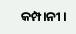କମ୍ପାନୀ ।